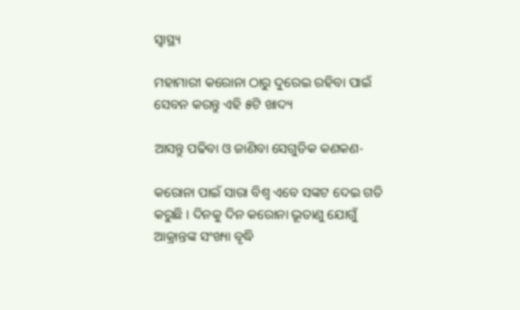ସ୍ୱାସ୍ଥ୍ୟ

ମହାମାରୀ କରୋନା ଠାରୁ ଦୁରେଇ ରହିବା ପାଇଁ ସେବନ କରନ୍ତୁ ଏହି ୫ଟି ଖାଦ୍ୟ

ଆସନ୍ତୁ ପଢିବା ଓ ଜାଣିବା ସେଗୁଡିକ କଣକଣ-

କରୋନା ପାଇଁ ସାରା ବିଶ୍ବ ଏବେ ସଙ୍କଟ ଦେଇ ଗତି କରୁଛି । ଦିନକୁ ଦିନ କରୋନା ଭୂତାଣୁ ଯୋଗୁଁ ଆକ୍ରାନ୍ତଙ୍କ ସଂଖ୍ୟା ବୃଦ୍ଧି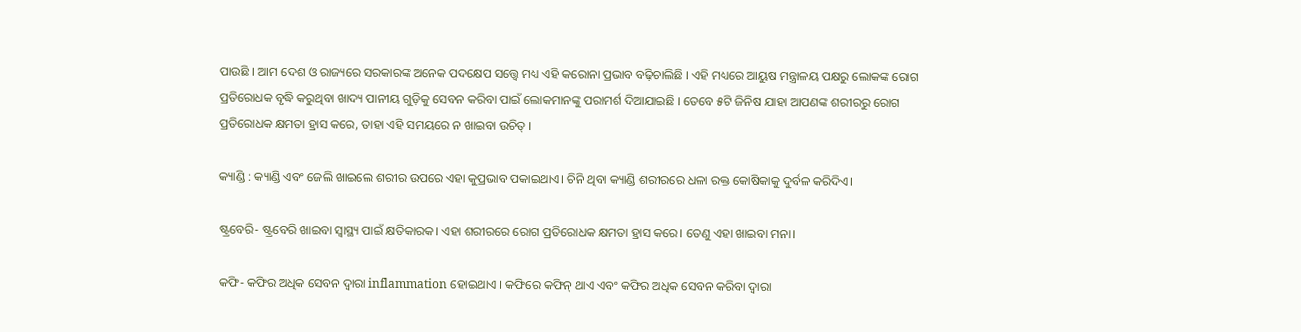ପାଉଛି । ଆମ ଦେଶ ଓ ରାଜ୍ୟରେ ସରକାରଙ୍କ ଅନେକ ପଦକ୍ଷେପ ସତ୍ତ୍ଵେ ମଧ୍ୟ ଏହି କରୋନା ପ୍ରଭାବ ବଢ଼ିଚାଲିଛି । ଏହି ମଧ୍ୟରେ ଆୟୁଷ ମନ୍ତ୍ରାଳୟ ପକ୍ଷରୁ ଲୋକଙ୍କ ରୋଗ ପ୍ରତିରୋଧକ ବୃଦ୍ଧି କରୁଥିବା ଖାଦ୍ୟ ପାନୀୟ ଗୁଡ଼ିକୁ ସେବନ କରିବା ପାଇଁ ଲୋକମାନଙ୍କୁ ପରାମର୍ଶ ଦିଆଯାଇଛି । ତେବେ ୫ଟି ଜିନିଷ ଯାହା ଆପଣଙ୍କ ଶରୀରରୁ ରୋଗ ପ୍ରତିରୋଧକ କ୍ଷମତା ହ୍ରାସ କରେ, ତାହା ଏହି ସମୟରେ ନ ଖାଇବା ଉଚିତ୍ ।

କ୍ୟାଣ୍ଡି : କ୍ୟାଣ୍ଡି ଏବଂ ଜେଲି ଖାଇଲେ ଶରୀର ଉପରେ ଏହା କୁପ୍ରଭାବ ପକାଇଥାଏ। ଚିନି ଥିବା କ୍ୟାଣ୍ଡି ଶରୀରରେ ଧଳା ରକ୍ତ କୋଷିକାକୁ ଦୁର୍ବଳ କରିଦିଏ।

ଷ୍ଟ୍ରବେରି- ଷ୍ଟ୍ରବେରି ଖାଇବା ସ୍ଵାସ୍ଥ୍ୟ ପାଇଁ କ୍ଷତିକାରକ। ଏହା ଶରୀରରେ ରୋଗ ପ୍ରତିରୋଧକ କ୍ଷମତା ହ୍ରାସ କରେ। ତେଣୁ ଏହା ଖାଇବା ମନା।

କଫି- କଫିର ଅଧିକ ସେବନ ଦ୍ଵାରା inflammation ହୋଇଥାଏ । କଫିରେ କଫିନ୍ ଥାଏ ଏବଂ କଫିର ଅଧିକ ସେବନ କରିବା ଦ୍ୱାରା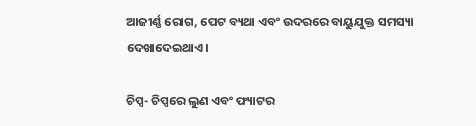ଆଜୀର୍ଣ୍ଣ ରୋଗ, ପେଟ ବ୍ୟଥା ଏବଂ ଉଦରରେ ବାୟୁଯୁକ୍ତ ସମସ୍ୟା ଦେଖାଦେଇଥାଏ।

ଚିପ୍ସ- ଚିପ୍ସରେ ଲୁଣ ଏବଂ ଫ୍ୟାଟର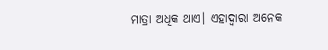ମାତ୍ରା ଅଧିକ ଥାଏ। ଏହାଦ୍ଵାରା ଅନେକ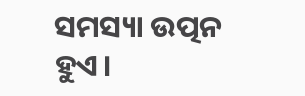ସମସ୍ୟା ଉତ୍ପନ ହୁଏ।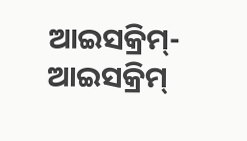ଆଇସକ୍ରିମ୍- ଆଇସକ୍ରିମ୍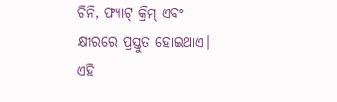ଚିନି, ଫ୍ୟାଟ୍ କ୍ରିମ୍ ଏବଂ କ୍ଷୀରରେ ପ୍ରସ୍ତୁତ ହୋଇଥାଏ। ଏହି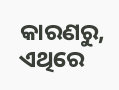କାରଣରୁ, ଏଥିରେ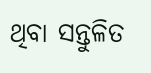ଥିବା ସନ୍ତୁଳିତ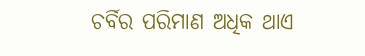ଚର୍ବିର ପରିମାଣ ଅଧିକ ଥାଏ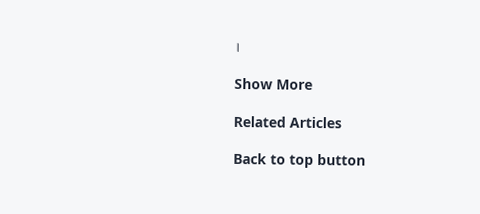।

Show More

Related Articles

Back to top button